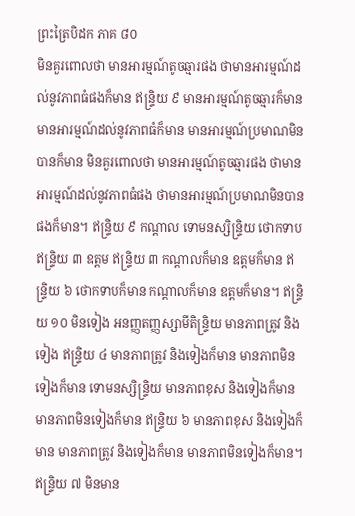ព្រះត្រៃបិដក ភាគ ៨០
មិនគួរពោលថា មានអារម្មណ៍តូចឆ្មារផង ថាមានអារម្មណ៍ដល់នូវភាពធំផងក៏មាន ឥន្ទ្រិយ ៩ មានអារម្មណ៍តូចឆ្មារក៏មាន មានអារម្មណ៍ដល់នូវភាពធំក៏មាន មានអារម្មណ៍ប្រមាណមិនបានក៏មាន មិនគួរពោលថា មានអារម្មណ៍តូចឆ្មារផង ថាមានអារម្មណ៍ដល់នូវភាពធំផង ថាមានអារម្មណ៍ប្រមាណមិនបានផងក៏មាន។ ឥន្ទ្រិយ ៩ កណ្តាល ទោមនស្សិន្ទ្រិយ ថោកទាប ឥន្ទ្រិយ ៣ ឧត្តម ឥន្ទ្រិយ ៣ កណ្តាលក៏មាន ឧត្តមក៏មាន ឥន្ទ្រិយ ៦ ថោកទាបក៏មាន កណ្តាលក៏មាន ឧត្តមក៏មាន។ ឥន្ទ្រិយ ១០ មិនទៀង អនញ្ញតញ្ញស្សាមីតិន្ទ្រិយ មានភាពត្រូវ និងទៀង ឥន្ទ្រិយ ៤ មានភាពត្រូវ និងទៀងក៏មាន មានភាពមិនទៀងក៏មាន ទោមនស្សិន្ទ្រិយ មានភាពខុស និងទៀងក៏មាន មានភាពមិនទៀងក៏មាន ឥន្ទ្រិយ ៦ មានភាពខុស និងទៀងក៏មាន មានភាពត្រូវ និងទៀងក៏មាន មានភាពមិនទៀងក៏មាន។ ឥន្ទ្រិយ ៧ មិនមាន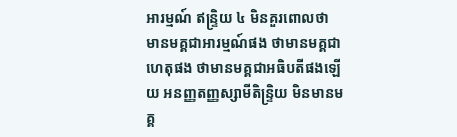អារម្មណ៍ ឥន្ទ្រិយ ៤ មិនគួរពោលថា មានមគ្គជាអារម្មណ៍ផង ថាមានមគ្គជាហេតុផង ថាមានមគ្គជាអធិបតីផងឡើយ អនញ្ញតញ្ញស្សាមីតិន្ទ្រិយ មិនមានមគ្គ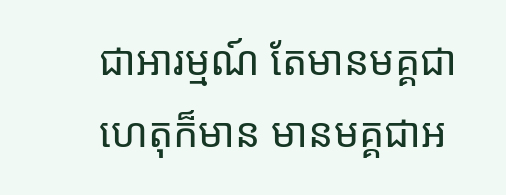ជាអារម្មណ៍ តែមានមគ្គជាហេតុក៏មាន មានមគ្គជាអ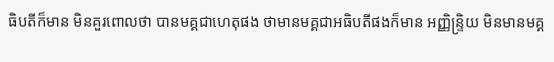ធិបតីក៏មាន មិនគួរពោលថា បានមគ្គជាហេតុផង ថាមានមគ្គជាអធិបតីផងក៏មាន អញ្ញិន្ទ្រិយ មិនមានមគ្គ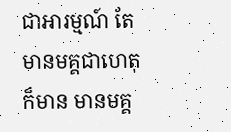ជាអារម្មណ៍ តែមានមគ្គជាហេតុក៏មាន មានមគ្គ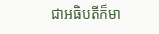ជាអធិបតីក៏មា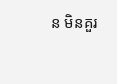ន មិនគួរ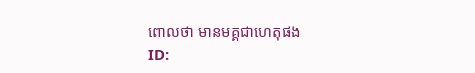ពោលថា មានមគ្គជាហេតុផង
ID: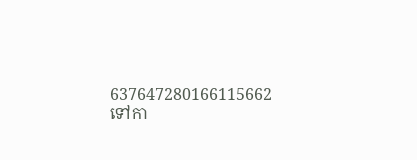637647280166115662
ទៅកា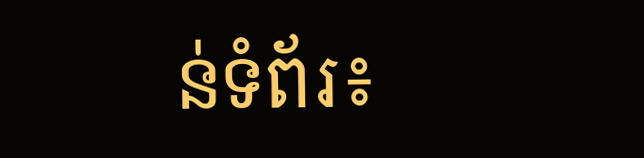ន់ទំព័រ៖